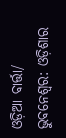ଓଡ଼ିଆ ବାର୍ତ୍ତା/ ଭୁବନେଶ୍ୱର: ଓଡ଼ିଶାର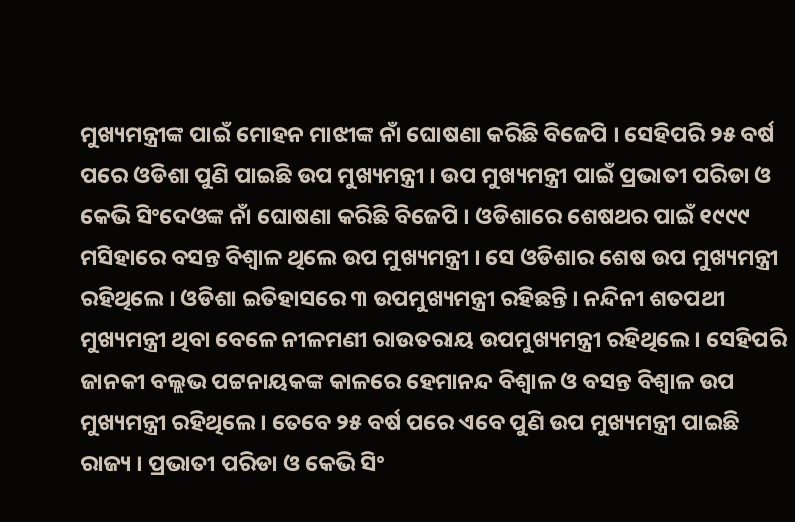ମୁଖ୍ୟମନ୍ତ୍ରୀଙ୍କ ପାଇଁ ମୋହନ ମାଝୀଙ୍କ ନାଁ ଘୋଷଣା କରିଛି ବିଜେପି । ସେହିପରି ୨୫ ବର୍ଷ ପରେ ଓଡିଶା ପୁଣି ପାଇଛି ଉପ ମୁଖ୍ୟମନ୍ତ୍ରୀ । ଉପ ମୁଖ୍ୟମନ୍ତ୍ରୀ ପାଇଁ ପ୍ରଭାତୀ ପରିଡା ଓ କେଭି ସିଂଦେଓଙ୍କ ନାଁ ଘୋଷଣା କରିଛି ବିଜେପି । ଓଡିଶାରେ ଶେଷଥର ପାଇଁ ୧୯୯୯ ମସିହାରେ ବସନ୍ତ ବିଶ୍ୱାଳ ଥିଲେ ଉପ ମୁଖ୍ୟମନ୍ତ୍ରୀ । ସେ ଓଡିଶାର ଶେଷ ଉପ ମୁଖ୍ୟମନ୍ତ୍ରୀ ରହିଥିଲେ । ଓଡିଶା ଇତିହାସରେ ୩ ଉପମୁଖ୍ୟମନ୍ତ୍ରୀ ରହିଛନ୍ତି । ନନ୍ଦିନୀ ଶତପଥୀ ମୁଖ୍ୟମନ୍ତ୍ରୀ ଥିବା ବେଳେ ନୀଳମଣୀ ରାଉତରାୟ ଉପମୁଖ୍ୟମନ୍ତ୍ରୀ ରହିଥିଲେ । ସେହିପରି ଜାନକୀ ବଲ୍ଲଭ ପଟ୍ଟନାୟକଙ୍କ କାଳରେ ହେମାନନ୍ଦ ବିଶ୍ୱାଳ ଓ ବସନ୍ତ ବିଶ୍ୱାଳ ଉପ ମୁଖ୍ୟମନ୍ତ୍ରୀ ରହିଥିଲେ । ତେବେ ୨୫ ବର୍ଷ ପରେ ଏବେ ପୁଣି ଉପ ମୁଖ୍ୟମନ୍ତ୍ରୀ ପାଇଛି ରାଜ୍ୟ । ପ୍ରଭାତୀ ପରିଡା ଓ କେଭି ସିଂ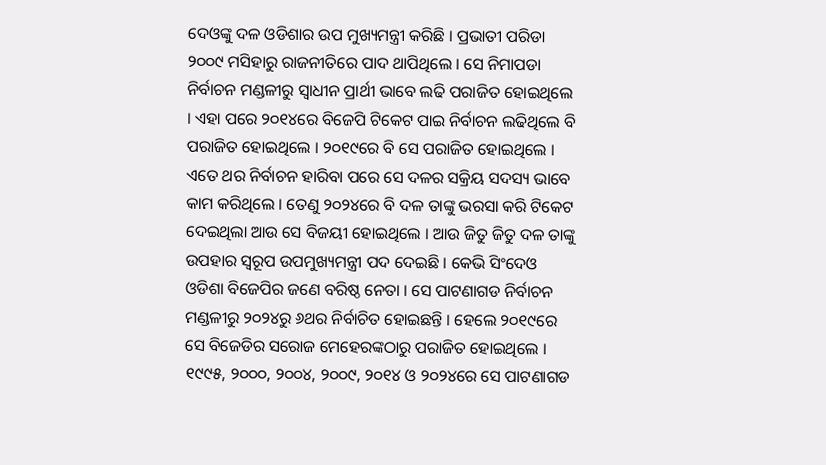ଦେଓଙ୍କୁ ଦଳ ଓଡିଶାର ଉପ ମୁଖ୍ୟମନ୍ତ୍ରୀ କରିଛି । ପ୍ରଭାତୀ ପରିଡା ୨୦୦୯ ମସିହାରୁ ରାଜନୀତିରେ ପାଦ ଥାପିଥିଲେ । ସେ ନିମାପଡା ନିର୍ବାଚନ ମଣ୍ଡଳୀରୁ ସ୍ୱାଧୀନ ପ୍ରାର୍ଥୀ ଭାବେ ଲଢି ପରାଜିତ ହୋଇଥିଲେ । ଏହା ପରେ ୨୦୧୪ରେ ବିଜେପି ଟିକେଟ ପାଇ ନିର୍ବାଚନ ଲଢିଥିଲେ ବି ପରାଜିତ ହୋଇଥିଲେ । ୨୦୧୯ରେ ବି ସେ ପରାଜିତ ହୋଇଥିଲେ । ଏତେ ଥର ନିର୍ବାଚନ ହାରିବା ପରେ ସେ ଦଳର ସକ୍ରିୟ ସଦସ୍ୟ ଭାବେ କାମ କରିଥିଲେ । ତେଣୁ ୨୦୨୪ରେ ବି ଦଳ ତାଙ୍କୁ ଭରସା କରି ଟିକେଟ ଦେଇଥିଲା ଆଉ ସେ ବିଜୟୀ ହୋଇଥିଲେ । ଆଉ ଜିତୁ ଜିତୁ ଦଳ ତାଙ୍କୁ ଉପହାର ସ୍ୱରୂପ ଉପମୁଖ୍ୟମନ୍ତ୍ରୀ ପଦ ଦେଇଛି । କେଭି ସିଂଦେଓ ଓଡିଶା ବିଜେପିର ଜଣେ ବରିଷ୍ଠ ନେତା । ସେ ପାଟଣାଗଡ ନିର୍ବାଚନ ମଣ୍ଡଳୀରୁ ୨୦୨୪ରୁ ୬ଥର ନିର୍ବାଚିତ ହୋଇଛନ୍ତି । ହେଲେ ୨୦୧୯ରେ ସେ ବିଜେଡିର ସରୋଜ ମେହେରଙ୍କଠାରୁ ପରାଜିତ ହୋଇଥିଲେ । ୧୯୯୫, ୨୦୦୦, ୨୦୦୪, ୨୦୦୯, ୨୦୧୪ ଓ ୨୦୨୪ରେ ସେ ପାଟଣାଗଡ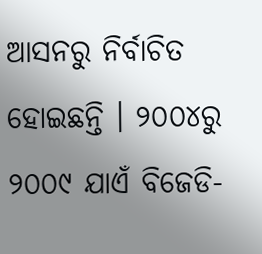ଆସନରୁ ନିର୍ବାଚିତ ହୋଇଛନ୍ତି । ୨୦୦୪ରୁ ୨୦୦୯ ଯାଏଁ ବିଜେଡି-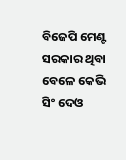ବିଜେପି ମେଣ୍ଟ ସରକାର ଥିବା ବେଳେ କେଭି ସିଂ ଦେଓ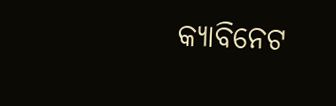କ୍ୟାବିନେଟ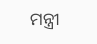ମନ୍ତ୍ରୀ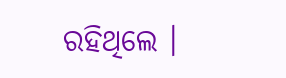ରହିଥିଲେ ।